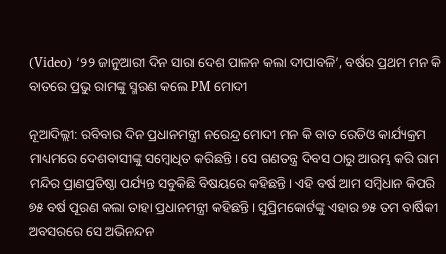(Video) ‘୨୨ ଜାନୁଆରୀ ଦିନ ସାରା ଦେଶ ପାଳନ କଲା ଦୀପାବଳି’, ବର୍ଷର ପ୍ରଥମ ମନ କି ବାତରେ ପ୍ରଭୁ ରାମଙ୍କୁ ସ୍ମରଣ କଲେ PM ମୋଦୀ

ନୂଆଦିଲ୍ଲୀ: ରବିବାର ଦିନ ପ୍ରଧାନମନ୍ତ୍ରୀ ନରେନ୍ଦ୍ର ମୋଦୀ ମନ କି ବାତ ରେଡିଓ କାର୍ଯ୍ୟକ୍ରମ ମାଧ୍ୟମରେ ଦେଶବାସୀଙ୍କୁ ସମ୍ବୋଧିତ କରିଛନ୍ତି। ସେ ଗଣତନ୍ତ୍ର ଦିବସ ଠାରୁ ଆରମ୍ଭ କରି ରାମ ମନ୍ଦିର ପ୍ରାଣପ୍ରତିଷ୍ଠା ପର୍ଯ୍ୟନ୍ତ ସବୁକିଛି ବିଷୟରେ କହିଛନ୍ତି। ଏହି ବର୍ଷ ଆମ ସମ୍ବିଧାନ କିପରି ୭୫ ବର୍ଷ ପୂରଣ କଲା ତାହା ପ୍ରଧାନମନ୍ତ୍ରୀ କହିଛନ୍ତି। ସୁପ୍ରିମକୋର୍ଟଙ୍କୁ ଏହାର ୭୫ ତମ ବାର୍ଷିକୀ ଅବସରରେ ସେ ଅଭିନନ୍ଦନ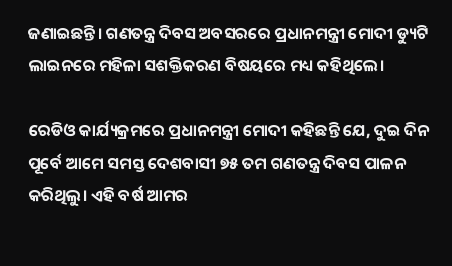ଜଣାଇଛନ୍ତି। ଗଣତନ୍ତ୍ର ଦିବସ ଅବସରରେ ପ୍ରଧାନମନ୍ତ୍ରୀ ମୋଦୀ ଡ୍ୟୁଟି ଲାଇନରେ ମହିଳା ସଶକ୍ତିକରଣ ବିଷୟରେ ମଧ୍ୟ କହିଥିଲେ।

ରେଡିଓ କାର୍ଯ୍ୟକ୍ରମରେ ପ୍ରଧାନମନ୍ତ୍ରୀ ମୋଦୀ କହିଛନ୍ତି ଯେ, ଦୁଇ ଦିନ ପୂର୍ବେ ଆମେ ସମସ୍ତ ଦେଶବାସୀ ୭୫ ତମ ଗଣତନ୍ତ୍ର ଦିବସ ପାଳନ କରିଥିଲୁ। ଏହି ବର୍ଷ ଆମର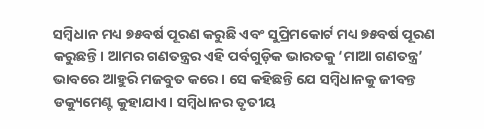ସମ୍ବିଧାନ ମଧ୍ୟ ୭୫ବର୍ଷ ପୂରଣ କରୁଛି ଏବଂ ସୁପ୍ରିମକୋର୍ଟ ମଧ୍ୟ ୭୫ବର୍ଷ ପୂରଣ କରୁଛନ୍ତି। ଆମର ଗଣତନ୍ତ୍ରର ଏହି ପର୍ବଗୁଡ଼ିକ ଭାରତକୁ ‘ମାଆ ଗଣତନ୍ତ୍ର’ ଭାବରେ ଆହୁରି ମଜବୁତ କରେ। ସେ କହିଛନ୍ତି ଯେ ସମ୍ବିଧାନକୁ ଜୀବନ୍ତ ଡକ୍ୟୁମେଣ୍ଟ କୁହାଯାଏ। ସମ୍ବିଧାନର ତୃତୀୟ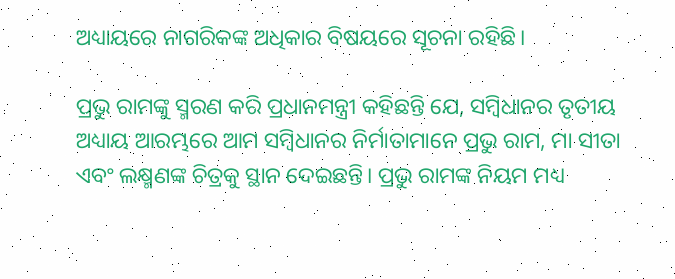ଅଧ୍ୟାୟରେ ନାଗରିକଙ୍କ ଅଧିକାର ବିଷୟରେ ସୂଚନା ରହିଛି।

ପ୍ରଭୁ ରାମଙ୍କୁ ସ୍ମରଣ କରି ପ୍ରଧାନମନ୍ତ୍ରୀ କହିଛନ୍ତି ଯେ, ସମ୍ବିଧାନର ତୃତୀୟ ଅଧ୍ୟାୟ ଆରମ୍ଭରେ ଆମ ସମ୍ବିଧାନର ନିର୍ମାତାମାନେ ପ୍ରଭୁ ରାମ, ମା ସୀତା ଏବଂ ଲକ୍ଷ୍ମଣଙ୍କ ଚିତ୍ରକୁ ସ୍ଥାନ ଦେଇଛନ୍ତି। ପ୍ରଭୁ ରାମଙ୍କ ନିୟମ ମଧ୍ୟ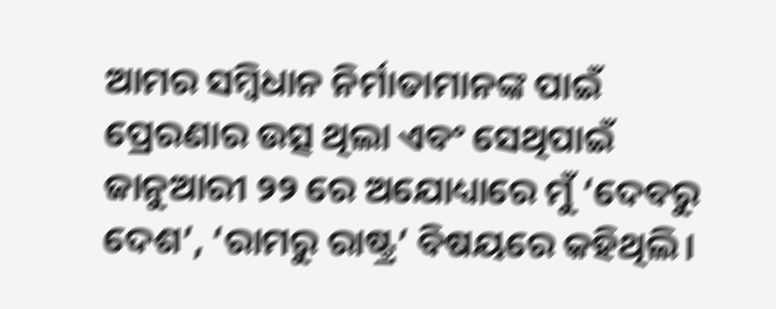ଆମର ସମ୍ବିଧାନ ନିର୍ମାତାମାନଙ୍କ ପାଇଁ ପ୍ରେରଣାର ଉତ୍ସ ଥିଲା ଏବଂ ସେଥିପାଇଁ ଜାନୁଆରୀ ୨୨ ରେ ଅଯୋଧ୍ୟାରେ ମୁଁ ‘ଦେବରୁ ଦେଶ’, ‘ରାମରୁ ରାଷ୍ଟ୍ର’ ବିଷୟରେ କହିଥିଲି।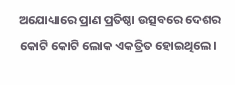ଅଯୋଧ୍ୟାରେ ପ୍ରାଣ ପ୍ରତିଷ୍ଠା ଉତ୍ସବରେ ଦେଶର କୋଟି କୋଟି ଲୋକ ଏକତ୍ରିତ ହୋଇଥିଲେ।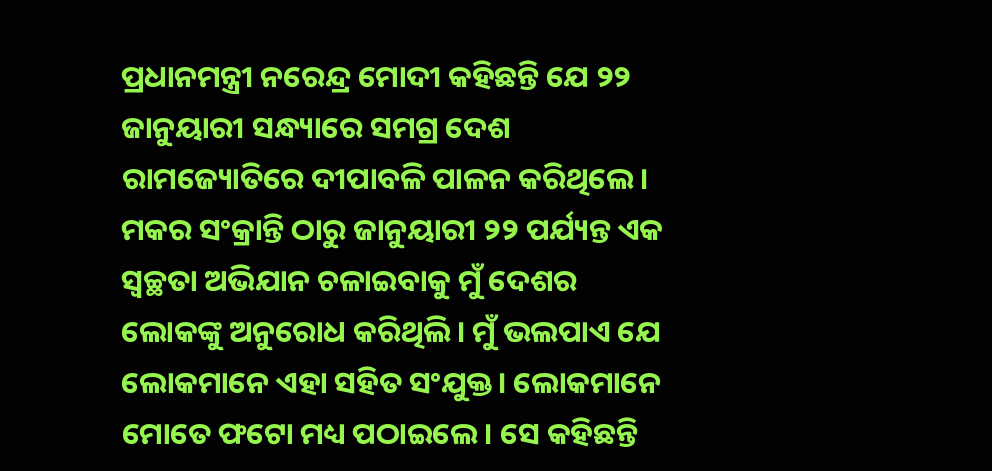ପ୍ରଧାନମନ୍ତ୍ରୀ ନରେନ୍ଦ୍ର ମୋଦୀ କହିଛନ୍ତି ଯେ ୨୨ ଜାନୁୟାରୀ ସନ୍ଧ୍ୟାରେ ସମଗ୍ର ଦେଶ ରାମଜ୍ୟୋତିରେ ଦୀପାବଳି ପାଳନ କରିଥିଲେ। ମକର ସଂକ୍ରାନ୍ତି ଠାରୁ ଜାନୁୟାରୀ ୨୨ ପର୍ଯ୍ୟନ୍ତ ଏକ ସ୍ୱଚ୍ଛତା ଅଭିଯାନ ଚଳାଇବାକୁ ମୁଁ ଦେଶର ଲୋକଙ୍କୁ ଅନୁରୋଧ କରିଥିଲି। ମୁଁ ଭଲପାଏ ଯେ ଲୋକମାନେ ଏହା ସହିତ ସଂଯୁକ୍ତ। ଲୋକମାନେ ମୋତେ ଫଟୋ ମଧ୍ୟ ପଠାଇଲେ। ସେ କହିଛନ୍ତି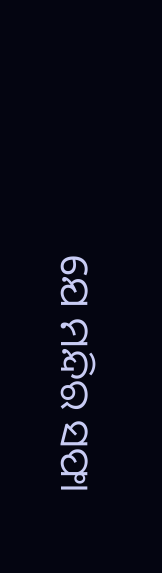ଯେ ମନ୍ଦିର ସଫା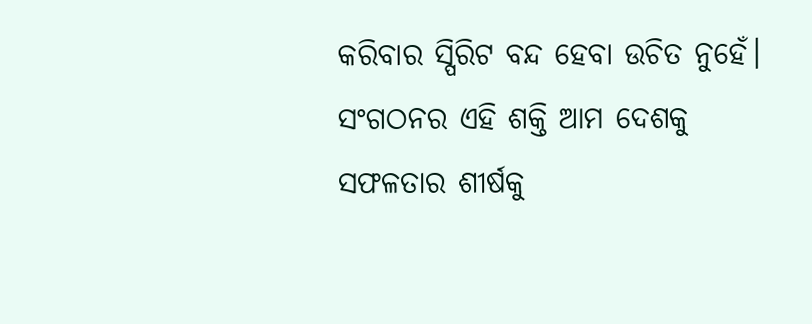କରିବାର ସ୍ପିରିଟ ବନ୍ଦ ହେବା ଉଚିତ ନୁହେଁ। ସଂଗଠନର ଏହି ଶକ୍ତି ଆମ ଦେଶକୁ ସଫଳତାର ଶୀର୍ଷକୁ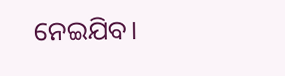ନେଇଯିବ।